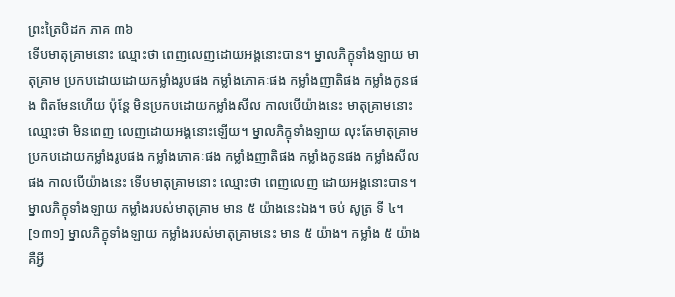ព្រះត្រៃបិដក ភាគ ៣៦
ទើបមាតុគ្រាមនោះ ឈ្មោះថា ពេញលេញដោយអង្គនោះបាន។ ម្នាលភិក្ខុទាំងឡាយ មាតុគ្រាម ប្រកបដោយដោយកម្លាំងរូបផង កម្លាំងភោគៈផង កម្លាំងញាតិផង កម្លាំងកូនផង ពិតមែនហើយ ប៉ុន្តែ មិនប្រកបដោយកម្លាំងសីល កាលបើយ៉ាងនេះ មាតុគ្រាមនោះ ឈ្មោះថា មិនពេញ លេញដោយអង្គនោះឡើយ។ ម្នាលភិក្ខុទាំងឡាយ លុះតែមាតុគ្រាម ប្រកបដោយកម្លាំងរូបផង កម្លាំងភោគៈផង កម្លាំងញាតិផង កម្លាំងកូនផង កម្លាំងសីលផង កាលបើយ៉ាងនេះ ទើបមាតុគ្រាមនោះ ឈ្មោះថា ពេញលេញ ដោយអង្គនោះបាន។ ម្នាលភិក្ខុទាំងឡាយ កម្លាំងរបស់មាតុគ្រាម មាន ៥ យ៉ាងនេះឯង។ ចប់ សូត្រ ទី ៤។
[១៣១] ម្នាលភិក្ខុទាំងឡាយ កម្លាំងរបស់មាតុគ្រាមនេះ មាន ៥ យ៉ាង។ កម្លាំង ៥ យ៉ាង គឺអ្វី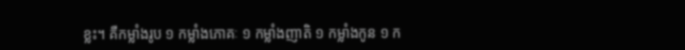ខ្លះ។ គឺកម្លាំងរូប ១ កម្លាំងភោគៈ ១ កម្លាំងញាតិ ១ កម្លាំងកូន ១ ក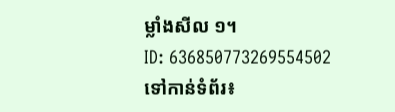ម្លាំងសីល ១។
ID: 636850773269554502
ទៅកាន់ទំព័រ៖